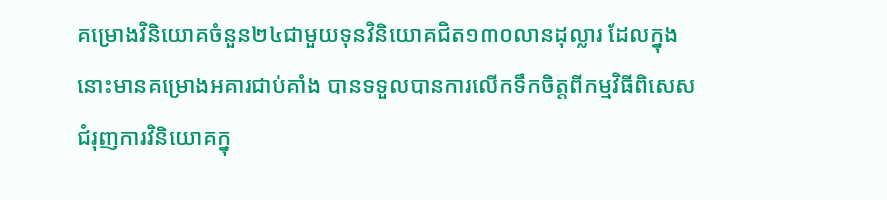គម្រោងវិនិយោគចំនួន២៤ជាមួយទុនវិនិយោគជិត១៣០លានដុល្លារ ដែលក្នុងនោះមានគម្រោងអគារជាប់គាំង បានទទួលបានការលើកទឹកចិត្តពីកម្មវិធីពិសេសជំរុញការវិនិយោគក្នុ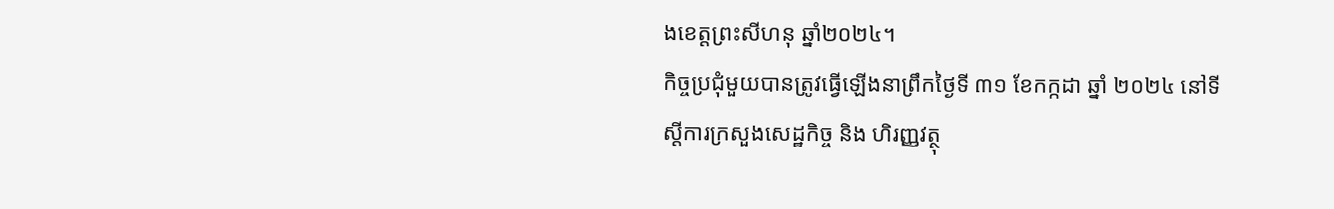ងខេត្តព្រះសីហនុ ឆ្នាំ២០២៤។
កិច្ចប្រជុំមួយបានត្រូវធ្វើឡើងនាព្រឹកថ្ងៃទី ៣១ ខែកក្កដា ឆ្នាំ ២០២៤ នៅទីស្តីការក្រសួងសេដ្ឋកិច្ច និង ហិរញ្ញវត្ថុ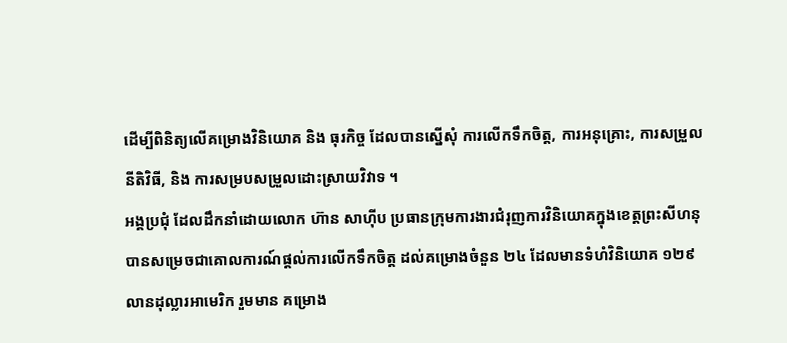ដើម្បីពិនិត្យលើគម្រោងវិនិយោគ និង ធុរកិច្ច ដែលបានស្នើសុំ ការលើកទឹកចិត្ត, ការអនុគ្រោះ, ការសម្រួលនីតិវិធី, និង ការសម្របសម្រួលដោះស្រាយវិវាទ ។
អង្គប្រជុំ ដែលដឹកនាំដោយលោក ហ៊ាន សាហ៊ីប ប្រធានក្រុមការងារជំរុញការវិនិយោគក្នុងខេត្តព្រះសីហនុ បានសម្រេចជាគោលការណ៍ផ្តល់ការលើកទឹកចិត្ត ដល់គម្រោងចំនួន ២៤ ដែលមានទំហំវិនិយោគ ១២៩ លានដុល្លារអាមេរិក រួមមាន គម្រោង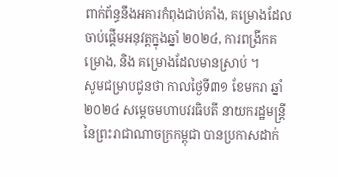ពាក់ព័ន្ធនឹងអគារកំពុងជាប់គាំង, គម្រោងដែលចាប់ផ្តើមអនុវត្តក្នុងឆ្នាំ ២០២៤, ការពង្រីកគម្រោង, និង គម្រោងដែលមានស្រាប់ ។
សូមជម្រាបជូនថា កាលថ្ងៃទី៣១ ខែមករា ឆ្នាំ ២០២៤ សម្តេចមហាបវរធិបតី នាយករដ្ឋមន្ត្រី នៃព្រះរាជាណាចក្រកម្ពុជា បានប្រកាសដាក់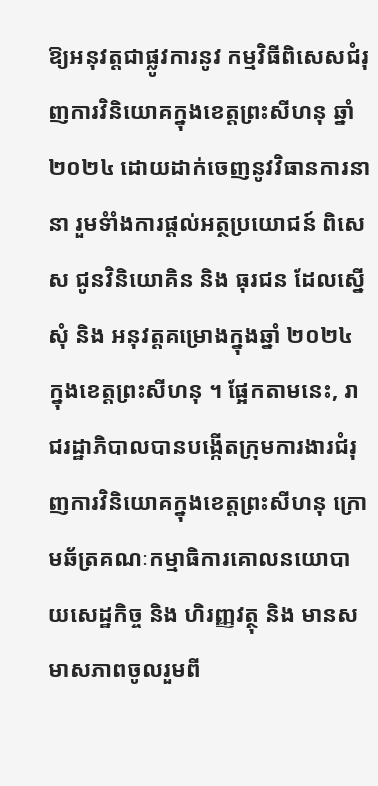ឱ្យអនុវត្តជាផ្លូវការនូវ កម្មវិធីពិសេសជំរុញការវិនិយោគក្នុងខេត្តព្រះសីហនុ ឆ្នាំ២០២៤ ដោយដាក់ចេញនូវវិធានការនានា រួមទំាំងការផ្តល់អត្ថប្រយោជន៍ ពិសេស ជូនវិនិយោគិន និង ធុរជន ដែលស្នើសុំ និង អនុវត្តគម្រោងក្នុងឆ្នាំ ២០២៤ ក្នុងខេត្តព្រះសីហនុ ។ ផ្អែកតាមនេះ, រាជរដ្ឋាភិបាលបានបង្កើតក្រុមការងារជំរុញការវិនិយោគក្នុងខេត្តព្រះសីហនុ ក្រោមឆ័ត្រគណៈកម្មាធិការគោលនយោបាយសេដ្ឋកិច្ច និង ហិរញ្ញវត្ថុ និង មានសមាសភាពចូលរួមពី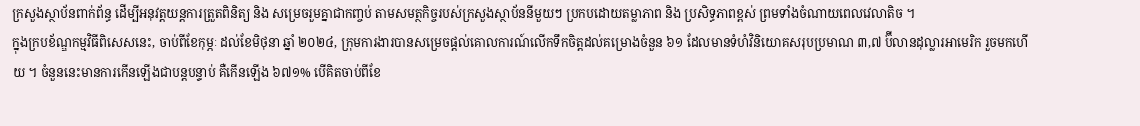ក្រសួងស្ថាប័នពាក់ព័ន្ធ ដើម្បីអនុវត្តយន្តការត្រួតពិនិត្យ និង សម្រេចរួមគ្នាជាកញ្ចប់ តាមសមត្ថកិច្ចរបស់ក្រសួងស្ថាប័ននីមួយៗ ប្រកបដោយតម្លាភាព និង ប្រសិទ្ធភាពខ្ពស់ ព្រមទាំងចំណាយពេលវេលាតិច ។
ក្នុងក្របខ័ណ្ឌកម្មវិធីពិសេសនេះ, ចាប់ពីខែកុម្ភៈ ដល់ខែមិថុនា ឆ្នាំ ២០២៤, ក្រុមការងារបានសម្រេចផ្តល់គោលការណ៍លើកទឹកចិត្តដល់គម្រោងចំនួន ៦១ ដែលមានទំហំវិនិយោគសរុបប្រមាណ ៣,៧ ប៊ីលានដុល្លារអាមេរិក រួចមកហើយ ។ ចំនួននេះមានការកើនឡើងជាបន្តបន្ទាប់ គឺកើនឡើង ៦៧១% បើគិតចាប់ពីខែ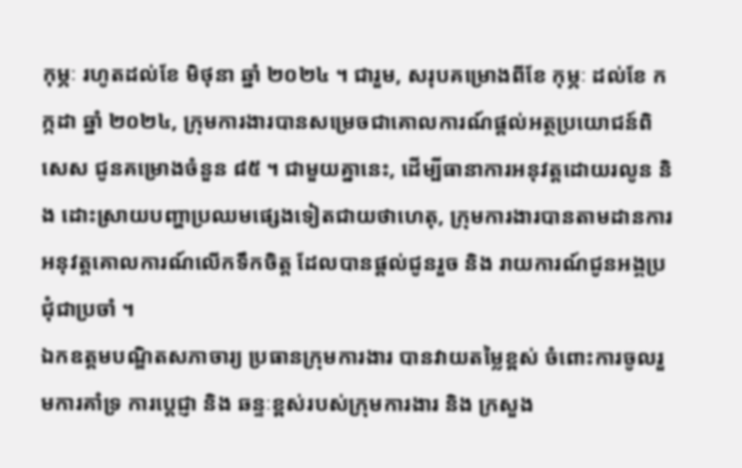កុម្ភៈ រហូតដល់ខែ មិថុនា ឆ្នាំ ២០២៤ ។ ជារួម, សរុបគម្រោងពីខែ កុម្ភៈ ដល់ខែ កក្កដា ឆ្នាំ ២០២៤, ក្រុមការងារបានសម្រេចជាគោលការណ៍ផ្តល់អត្ថប្រយោជន៍ពិសេស ជូនគម្រោងចំនួន ៨៥ ។ ជាមួយគ្នានេះ, ដើម្បីធានាការអនុវត្តដោយរលូន និង ដោះស្រាយបញ្ហាប្រឈមផ្សេងទៀតជាយថាហេតុ, ក្រុមការងារបានតាមដានការអនុវត្តគោលការណ៍លើកទឹកចិត្ត ដែលបានផ្តល់ជូនរួច និង រាយការណ៍ជូនអង្គប្រជុំជាប្រចាំ ។
ឯកឧត្តមបណ្ឌិតសភាចារ្យ ប្រធានក្រុមការងារ បានវាយតម្លៃខ្ពស់ ចំពោះការចូលរួមការគាំទ្រ ការប្តេជ្ញា និង ឆន្ទៈខ្ពស់របស់ក្រុមការងារ និង ក្រសួង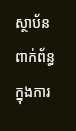ស្ថាប័នពាក់ព័ន្ធ ក្នុងការ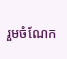រួមចំណែក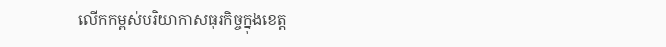លើកកម្ពស់បរិយាកាសធុរកិច្ចក្នុងខេត្ត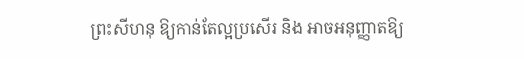ព្រះសីហនុ ឱ្យកាន់តែល្អប្រសើរ និង អាចអនុញ្ញាតឱ្យ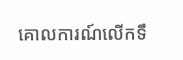គោលការណ៍លើកទឹ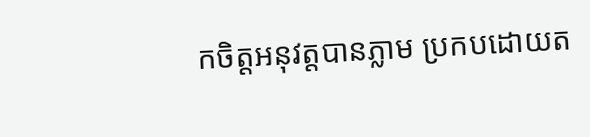កចិត្តអនុវត្តបានភ្លាម ប្រកបដោយត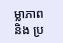ម្លាភាព និង ប្រ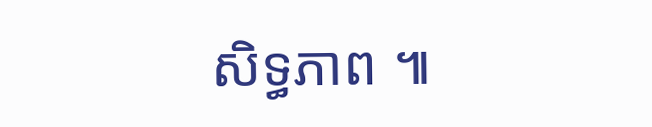សិទ្ធភាព ៕